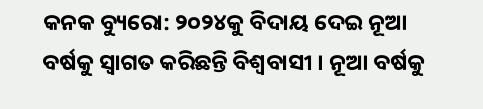କନକ ବ୍ୟୁରୋ: ୨୦୨୪କୁ ବିଦାୟ ଦେଇ ନୂଆ ବର୍ଷକୁ ସ୍ୱାଗତ କରିଛନ୍ତି ବିଶ୍ୱବାସୀ । ନୂଆ ବର୍ଷକୁ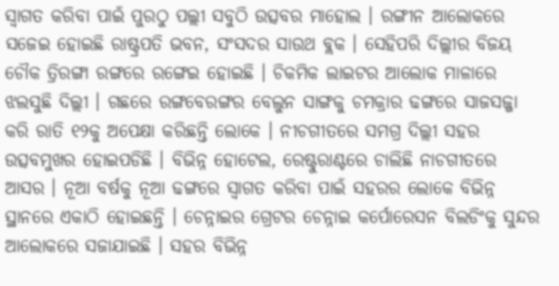ସ୍ୱାଗତ କରିବା ପାଇଁ ପୁରଠୁ ପଲ୍ଲୀ ସବୁଠି ଉତ୍ସବର ମାହୋଲ । ରଙ୍ଗୀନ ଆଲୋକରେ ସଜେଇ ହୋଇଛି ରାଷ୍ଟ୍ରପତି ଭବନ, ସଂସଦର ସାଉଥ ବ୍ଲକ । ସେହିପରି ଦିଲ୍ଲୀର ବିଜୟ ଚୌକ ତ୍ରିରଙ୍ଗା ରଙ୍ଗରେ ରଙ୍ଗେଇ ହୋଇଛି । ଚିକମିକ ଲାଇଟର ଆଲୋକ ମାଳାରେ ଝଲସୁଛି ଦିଲ୍ଲୀ । ଗଛରେ ରଙ୍ଗବେରଙ୍ଗର ବେଲୁନ ସାଙ୍ଗକୁ ଚମକ୍ରାର ଢଙ୍ଗରେ ସାଜସଜ୍ଜା କରି ରାତି ୧୨କୁ ଅପେକ୍ଷା କରିଛନ୍ତି ଲୋକେ । ନୀଚଗୀତରେ ସମଗ୍ର ଦିଲ୍ଲୀ ସହର ଉତ୍ସବମୁଖର ହୋଇପଡିଛି । ବିଭିନ୍ନ ହୋଟେଲ, ରେଷ୍ଟୁରାଣ୍ଟରେ ଚାଲିଛି ନାଚଗୀତରେ ଆସର । ନୂଆ ବର୍ଷକୁ ନୂଆ ଢଙ୍ଗରେ ସ୍ୱାଗତ କରିବା ପାଇଁ ସହରର ଲୋକେ ବିଭିନ୍ନ ସ୍ଥାନରେ ଏକାଠି ହୋଇଛନ୍ତି । ଚେନ୍ନାଇର ଗ୍ରେଟର ଚେନ୍ନାଇ କର୍ପୋରେସନ ବିଲଡିଂକୁ ସୁନ୍ଦର ଆଲୋକରେ ସଜାଯାଇଛି । ସହର ବିଭିନ୍ନ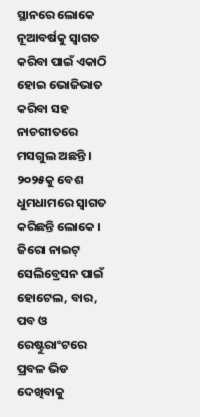ସ୍ଥାନରେ ଲୋକେ ନୂଆବର୍ଷକୁ ସ୍ୱାଗତ କରିବା ପାଇଁ ଏକାଠି ହୋଇ ଭୋଜିଭାତ କରିବା ସହ ନାଚଗୀତରେ ମସଗୁଲ ଅଛନ୍ତି ।
୨୦୨୫କୁ ବେଶ ଧୁମଧାମରେ ସ୍ୱାଗତ କରିଛନ୍ତି ଲୋକେ । ଜିରୋ ନାଇଟ୍ ସେଲିବ୍ରେସନ ପାଇଁ ହୋଟେଲ, ବାର, ପବ ଓ ରେଷ୍ଟୁରାଂଟରେ ପ୍ରବଳ ଭିଡ ଦେଖିବାକୁ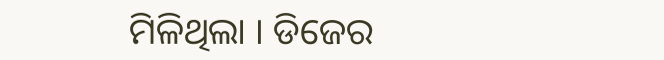ମିଳିଥିଲା । ଡିଜେର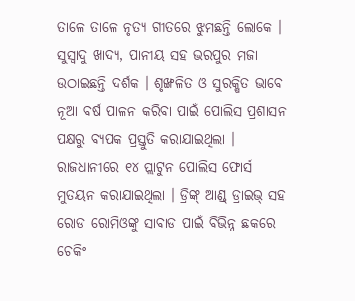ତାଳେ ତାଳେ ନୃତ୍ୟ ଗୀତରେ ଝୁମଛନ୍ତି ଲୋକେ । ସୁସ୍ୱାଦୁ ଖାଦ୍ୟ, ପାନୀୟ ସହ ଭରପୁର ମଜା ଉଠାଇଛନ୍ତି ଦର୍ଶକ । ଶୃଙ୍ଖଳିତ ଓ ସୁରକ୍ଷିତ ଭାବେ ନୂଆ ବର୍ଷ ପାଳନ କରିବା ପାଇଁ ପୋଲିସ ପ୍ରଶାସନ ପକ୍ଷରୁ ବ୍ୟପକ ପ୍ରସ୍ତୁତି କରାଯାଇଥିଲା । ରାଜଧାନୀରେ ୧୪ ପ୍ଲାଟୁନ ପୋଲିସ ଫୋର୍ସ ମୁତୟନ କରାଯାଇଥିଲା । ଡ୍ରିଙ୍କ୍ ଆଣ୍ଡ୍ ଡ୍ରାଇଭ୍ ସହ ରୋଡ ରୋମିଓଙ୍କୁ ସାବାଡ ପାଇଁ ବିଭିନ୍ନ ଛକରେ ଚେକିଂ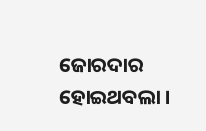ଜୋରଦାର ହୋଇଥବଲା ।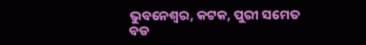ଭୁବନେଶ୍ୱର, କଟକ, ପୁରୀ ସମେତ ବଡ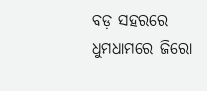ବଡ଼ ସହରରେ ଧୁମଧାମରେ ଜିରୋ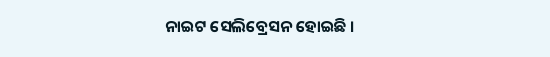ନାଇଟ ସେଲିବ୍ରେସନ ହୋଇଛି ।